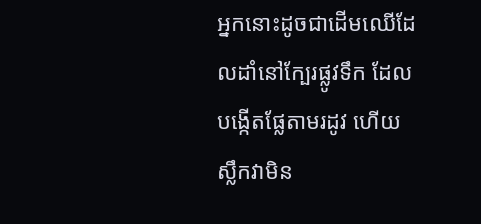អ្នកនោះដូចជាដើមឈើដែលដាំនៅក្បែរផ្លូវទឹក ដែលបង្កើតផ្លែតាមរដូវ ហើយស្លឹកវាមិន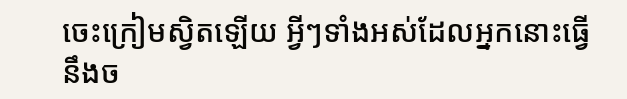ចេះក្រៀមស្វិតឡើយ អ្វីៗទាំងអស់ដែលអ្នកនោះធ្វើនឹងច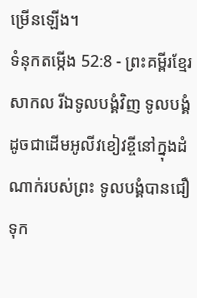ម្រើនឡើង។
ទំនុកតម្កើង 52:8 - ព្រះគម្ពីរខ្មែរសាកល រីឯទូលបង្គំវិញ ទូលបង្គំដូចជាដើមអូលីវខៀវខ្ចីនៅក្នុងដំណាក់របស់ព្រះ ទូលបង្គំបានជឿទុក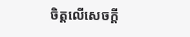ចិត្តលើសេចក្ដី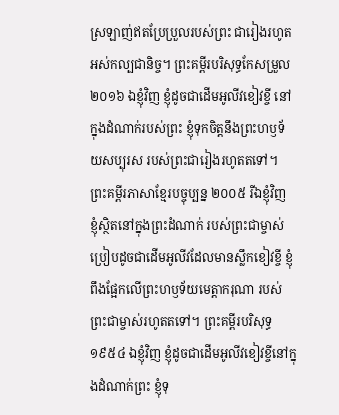ស្រឡាញ់ឥតប្រែប្រួលរបស់ព្រះ ជារៀងរហូតអស់កល្បជានិច្ច។ ព្រះគម្ពីរបរិសុទ្ធកែសម្រួល ២០១៦ ឯខ្ញុំវិញ ខ្ញុំដូចជាដើមអូលីវខៀវខ្ចី នៅក្នុងដំណាក់របស់ព្រះ ខ្ញុំទុកចិត្តនឹងព្រះហឫទ័យសប្បុរស របស់ព្រះជារៀងរហូតតទៅ។ ព្រះគម្ពីរភាសាខ្មែរបច្ចុប្បន្ន ២០០៥ រីឯខ្ញុំវិញ ខ្ញុំស្ថិតនៅក្នុងព្រះដំណាក់ របស់ព្រះជាម្ចាស់ ប្រៀបដូចជាដើមអូលីវដែលមានស្លឹកខៀវខ្ចី ខ្ញុំពឹងផ្អែកលើព្រះហឫទ័យមេត្តាករុណា របស់ព្រះជាម្ចាស់រហូតតទៅ។ ព្រះគម្ពីរបរិសុទ្ធ ១៩៥៤ ឯខ្ញុំវិញ ខ្ញុំដូចជាដើមអូលីវខៀវខ្ចីនៅក្នុងដំណាក់ព្រះ ខ្ញុំទុ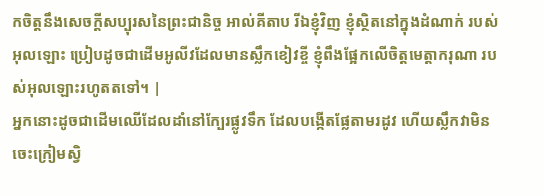កចិត្តនឹងសេចក្ដីសប្បុរសនៃព្រះជានិច្ច អាល់គីតាប រីឯខ្ញុំវិញ ខ្ញុំស្ថិតនៅក្នុងដំណាក់ របស់អុលឡោះ ប្រៀបដូចជាដើមអូលីវដែលមានស្លឹកខៀវខ្ចី ខ្ញុំពឹងផ្អែកលើចិត្តមេត្តាករុណា របស់អុលឡោះរហូតតទៅ។ |
អ្នកនោះដូចជាដើមឈើដែលដាំនៅក្បែរផ្លូវទឹក ដែលបង្កើតផ្លែតាមរដូវ ហើយស្លឹកវាមិនចេះក្រៀមស្វិ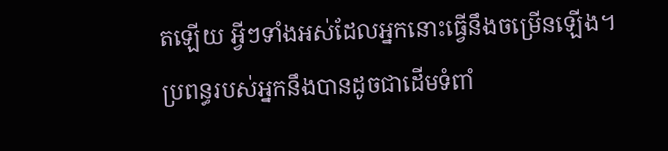តឡើយ អ្វីៗទាំងអស់ដែលអ្នកនោះធ្វើនឹងចម្រើនឡើង។
ប្រពន្ធរបស់អ្នកនឹងបានដូចជាដើមទំពាំ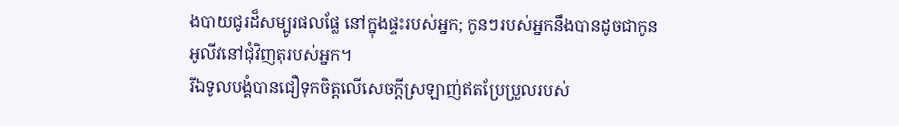ងបាយជូរដ៏សម្បូរផលផ្លែ នៅក្នុងផ្ទះរបស់អ្នក; កូនៗរបស់អ្នកនឹងបានដូចជាកូនអូលីវនៅជុំវិញតុរបស់អ្នក។
រីឯទូលបង្គំបានជឿទុកចិត្តលើសេចក្ដីស្រឡាញ់ឥតប្រែប្រួលរបស់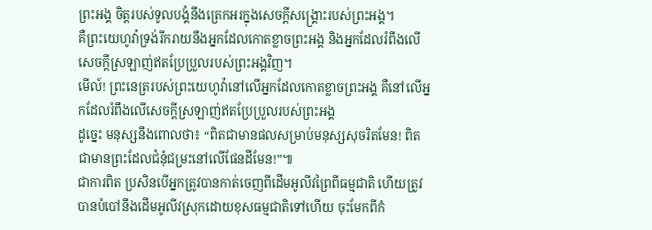ព្រះអង្គ ចិត្តរបស់ទូលបង្គំនឹងត្រេកអរក្នុងសេចក្ដីសង្គ្រោះរបស់ព្រះអង្គ។
គឺព្រះយេហូវ៉ាទ្រង់រីករាយនឹងអ្នកដែលកោតខ្លាចព្រះអង្គ និងអ្នកដែលរំពឹងលើសេចក្ដីស្រឡាញ់ឥតប្រែប្រួលរបស់ព្រះអង្គវិញ។
មើល៍! ព្រះនេត្ររបស់ព្រះយេហូវ៉ានៅលើអ្នកដែលកោតខ្លាចព្រះអង្គ គឺនៅលើអ្នកដែលរំពឹងលើសេចក្ដីស្រឡាញ់ឥតប្រែប្រួលរបស់ព្រះអង្គ
ដូច្នេះ មនុស្សនឹងពោលថា៖ “ពិតជាមានផលសម្រាប់មនុស្សសុចរិតមែន! ពិតជាមានព្រះដែលជំនុំជម្រះនៅលើផែនដីមែន!”៕
ជាការពិត ប្រសិនបើអ្នកត្រូវបានកាត់ចេញពីដើមអូលីវព្រៃពីធម្មជាតិ ហើយត្រូវបានបំបៅនឹងដើមអូលីវស្រុកដោយខុសធម្មជាតិទៅហើយ ចុះមែកពីកំ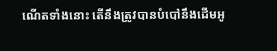ណើតទាំងនោះ តើនឹងត្រូវបានបំបៅនឹងដើមអូ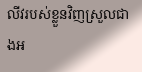លីវរបស់ខ្លួនវិញស្រួលជាងអ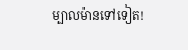ម្បាលម៉ានទៅទៀត!